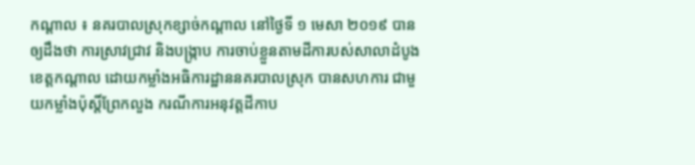កណ្តាល ៖ នគរបាលស្រុកខ្សាច់កណ្ដាល នៅថ្ងៃទី ១ មេសា ២០១៩ បានឲ្យដឹងថា ការស្រាវជ្រាវ និងបង្ក្រាប ការចាប់ខ្លួនតាមដីការបស់សាលាដំបូងខេត្តកណ្ដាល ដោយកម្លាំងអធិការដ្ឋាននគរបាលស្រុក បានសហការ ជាមួយកម្លាំងប៉ុស្តិ៍ព្រែកលួង ករណីការអនុវត្តដីកាប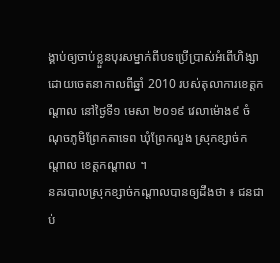ង្គាប់ឲ្យចាប់ខ្លួនបុរសម្នាក់ពីបទប្រើប្រាស់អំពើហិង្សាដោយចេតនាកាលពីឆ្នាំ 2010 របស់តុលាការខេត្តកណ្ដាល នៅថ្ងៃទី១ មេសា ២០១៩ វេលាម៉ោង៩ ចំណុចភូមិព្រែកតាទេព ឃុំព្រែកលួង ស្រុកខ្សាច់កណ្តាល ខេត្តកណ្តាល ។
នគរបាលស្រុកខ្សាច់កណ្តាលបានឲ្យដឹងថា ៖ ជនជាប់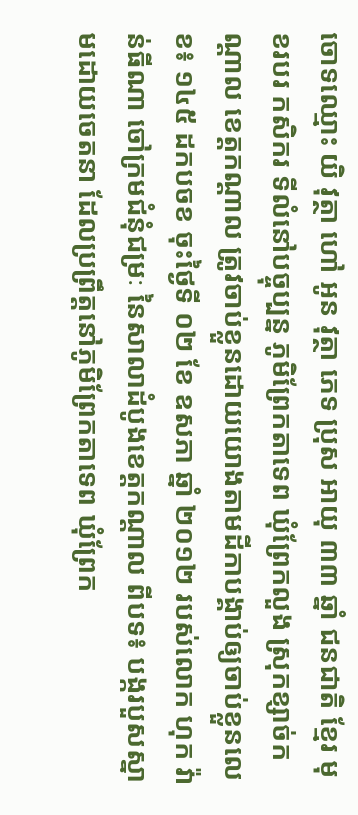ចោទឈ្មោះ យិ វុត្ថា ហៅ អូន វុត្ថា ភេទ ប្រុស អាយុ ៣៣ ឆ្នាំ ជនជាតិ ខ្មែរ មុខរបរ កសិករ ទីលំនៅបច្ចុប្បន្ន ភូមិព្រែកតាទេព ឃុំព្រែកលួង ស្រុកខ្សាច់កណ្ដាល ខេត្តកណ្តាល ត្រូវចាប់ខ្លួនដោយយោងតាមដីកាបង្គាប់ឲ្យចាប់ខ្លួនលេខ៖ ១៤៥ ដកបចខ ចុះថ្ងៃទី ០២ ខែ ឧសភា ឆ្នាំ ២០១២ របស់លោក ហុក វ៉ាន់ធីណា ចៅក្រមជំនុំជម្រៈ នៃសាលាដំបូងខេត្តកណ្តាល ពីបទ៖ បង្ករបួសស្នាមដោយចេតនា ដែលប្រព្រឹត្តនៅភូមិព្រែកតាទេព ឃុំព្រែក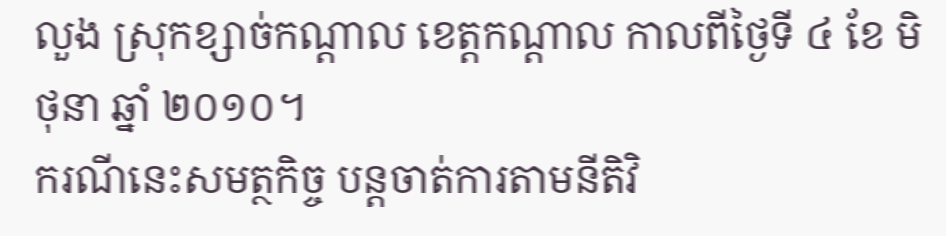លួង ស្រុកខ្សាច់កណ្ដាល ខេត្តកណ្តាល កាលពីថ្ងៃទី ៤ ខែ មិថុនា ឆ្នាំ ២០១០។
ករណីនេះសមត្ថកិច្ច បន្តចាត់ការតាមនីតិវិ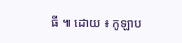ធី ៕ ដោយ ៖ កូឡាប